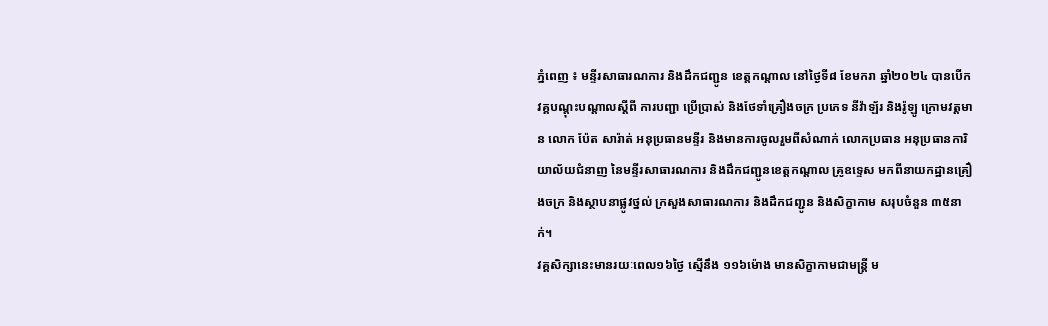ភ្នំពេញ ៖ មន្ទីរសាធារណការ និងដឹកជញ្ជូន ខេត្តកណ្ដាល នៅថ្ងៃទី៨ ខែមករា ឆ្នាំ២០២៤ បានបើកវគ្គបណ្ដុះបណ្ដាលស្ដីពី ការបញ្ជា ប្រើប្រាស់ និងថែទាំគ្រឿងចក្រ ប្រភេទ នីវ៉ាឡ័រ និងរ៉ូឡូ ក្រោមវត្តមាន លោក ប៉ែត សារ៉ាត់ អនុប្រធានមន្ទីរ និងមានការចូលរួមពីសំណាក់ លោកប្រធាន អនុប្រធានការិយាល័យជំនាញ នៃមន្ទីរសាធារណការ និងដឹកជញ្ជូនខេត្តកណ្ដាល គ្រូឧទ្ទេស មកពីនាយកដ្ឋានគ្រឿងចក្រ និងស្ថាបនាផ្លូវថ្នល់ ក្រសួងសាធារណការ និងដឹកជញ្ជូន និងសិក្ខាកាម សរុបចំនួន ៣៥នាក់។
វគ្គសិក្សានេះមានរយៈពេល១៦ថ្ងៃ ស្មើនឹង ១១៦ម៉ោង មានសិក្ខាកាមជាមន្ត្រី ម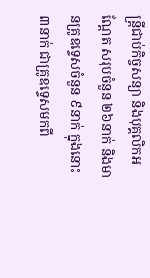ន្ត្រីជាប់កិច្ចសន្យា និងបុគ្គលិកអណ្ដែត សរុបចំនួន ២៦នាក់ និងមានគ្រូឧទ្ទេសចំនួន ៩នាក់ ក្នុងនោះ ៣នាក់ ជាគ្រូឧទ្ទេសមកពី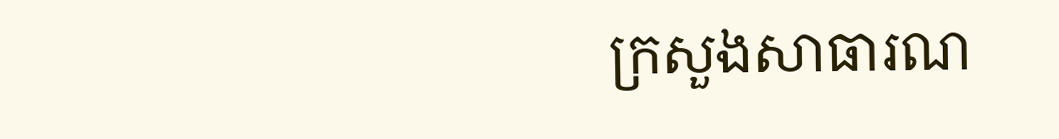ក្រសួងសាធារណ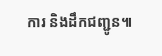ការ និងដឹកជញ្ជូន៕